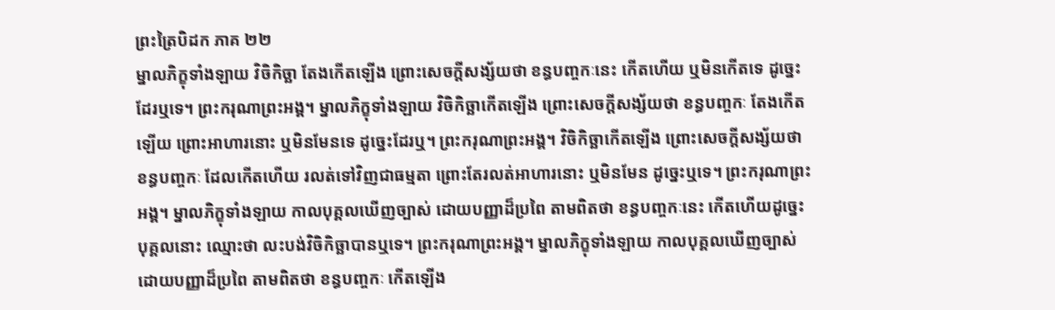ព្រះត្រៃបិដក ភាគ ២២
ម្នាលភិក្ខុទាំងឡាយ វិចិកិច្ឆា តែងកើតឡើង ព្រោះសេចក្តីសង្ស័យថា ខន្ធបញ្ចកៈនេះ កើតហើយ ឬមិនកើតទេ ដូច្នេះដែរឬទេ។ ព្រះករុណាព្រះអង្គ។ ម្នាលភិក្ខុទាំងឡាយ វិចិកិច្ឆាកើតឡើង ព្រោះសេចក្តីសង្ស័យថា ខន្ធបញ្ចកៈ តែងកើតឡើយ ព្រោះអាហារនោះ ឬមិនមែនទេ ដូច្នេះដែរឬ។ ព្រះករុណាព្រះអង្គ។ វិចិកិច្ឆាកើតឡើង ព្រោះសេចក្តីសង្ស័យថា ខន្ធបញ្ចកៈ ដែលកើតហើយ រលត់ទៅវិញជាធម្មតា ព្រោះតែរលត់អាហារនោះ ឬមិនមែន ដូច្នេះឬទេ។ ព្រះករុណាព្រះអង្គ។ ម្នាលភិក្ខុទាំងឡាយ កាលបុគ្គលឃើញច្បាស់ ដោយបញ្ញាដ៏ប្រពៃ តាមពិតថា ខន្ធបញ្ចកៈនេះ កើតហើយដូច្នេះ បុគ្គលនោះ ឈ្មោះថា លះបង់វិចិកិច្ឆាបានឬទេ។ ព្រះករុណាព្រះអង្គ។ ម្នាលភិក្ខុទាំងឡាយ កាលបុគ្គលឃើញច្បាស់ ដោយបញ្ញាដ៏ប្រពៃ តាមពិតថា ខន្ធបញ្ចកៈ កើតឡើង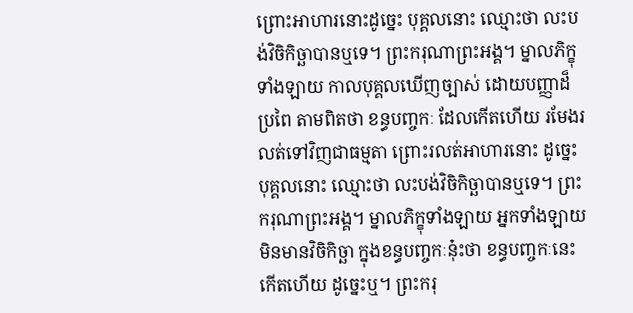ព្រោះអាហារនោះដូច្នេះ បុគ្គលនោះ ឈ្មោះថា លះបង់វិចិកិច្ឆាបានឬទេ។ ព្រះករុណាព្រះអង្គ។ ម្នាលភិក្ខុទាំងឡាយ កាលបុគ្គលឃើញច្បាស់ ដោយបញ្ញាដ៏ប្រពៃ តាមពិតថា ខន្ធបញ្ចកៈ ដែលកើតហើយ រមែងរលត់ទៅវិញជាធម្មតា ព្រោះរលត់អាហារនោះ ដូច្នេះ បុគ្គលនោះ ឈ្មោះថា លះបង់វិចិកិច្ឆាបានឬទេ។ ព្រះករុណាព្រះអង្គ។ ម្នាលភិក្ខុទាំងឡាយ អ្នកទាំងឡាយ មិនមានវិចិកិច្ឆា ក្នុងខន្ធបញ្ចកៈនុ៎ះថា ខន្ធបញ្ចកៈនេះ កើតហើយ ដូច្នេះឬ។ ព្រះករុ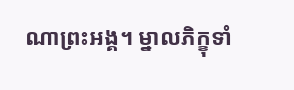ណាព្រះអង្គ។ ម្នាលភិក្ខុទាំ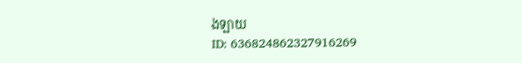ងឡាយ
ID: 636824862327916269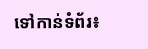ទៅកាន់ទំព័រ៖